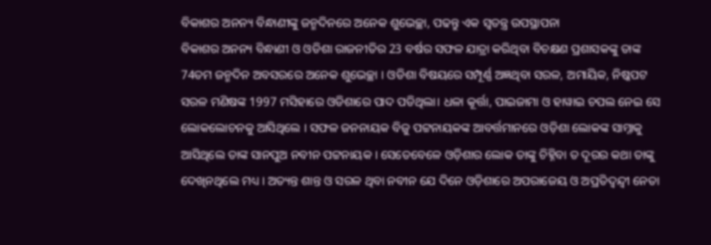ବିକାଶର ଅନନ୍ୟ ବିନ୍ଧାଣୀଙ୍କୁ ଜନ୍ମଦିନରେ ଅନେକ ଶୁଭେଚ୍ଛା, ପଢନ୍ତୁ ଏକ ସ୍ୱତନ୍ତ୍ର ଉପସ୍ଥାପନା
ବିକାଶର ଅନନ୍ୟ ବିନ୍ଧାଣୀ ଓ ଓଡିଶା ରାଜନୀତିର 23 ବର୍ଷର ସଫଳ ଯାତ୍ରା କରିଥିବା ବିଚକ୍ଷଣ ପ୍ରଶାସକଙ୍କୁ ତାଙ୍କ 74ତମ ଜନ୍ମଦିନ ଅବସରରେ ଅନେକ ଶୁଭେଚ୍ଛା । ଓଡିଶା ବିଷୟରେ ସମ୍ପୂର୍ଣ୍ଣ ଅଜ୍ଞଥିବା ସରଳ, ଅମାୟିକ, ନିଷ୍କପଟ ସରଳ ମଣିଷଙ୍କ 1997 ମସିହାରେ ଓଡିଶାରେ ପାଦ ପଡିଥିଲା। ଧଳା କୂର୍ତ୍ତା, ପାଇଜାମା ଓ ହାୱାଇ ଚପଲ ନେଇ ସେ ଲୋକଲୋଚନକୁ ଆସିଥିଲେ । ସଫଳ ଜନନାୟକ ବିଜୁ ପଟ୍ଟନାୟକଙ୍କ ଆବର୍ତ୍ତମାନରେ ଓଡ଼ିଶା ଲୋକଙ୍କ ସାମ୍ନାକୁ ଆସିଥିଲେ ତାଙ୍କ ସାନପୁଅ ନବୀନ ପଟ୍ଟନାୟକ । ସେତେବେଳେ ଓଡ଼ିଶାର ଲୋକ ତାଙ୍କୁ ଚିହ୍ନିବା ତ ଦୂରର କଥା ତାଙ୍କୁ ଦେଖିନଥିଲେ ମଧ୍ୟ । ଅତ୍ୟନ୍ତ ଶାନ୍ତ ଓ ସରଳ ଥିବା ନବୀନ ଯେ ଦିନେ ଓଡ଼ିଶାରେ ଅପରାଜେୟ ଓ ଅପ୍ରତିଦ୍ୱନ୍ଦ୍ୱୀ ନେତା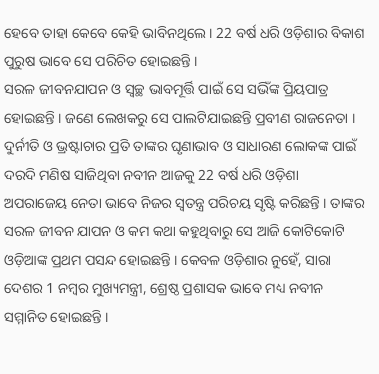ହେବେ ତାହା କେବେ କେହି ଭାବିନଥିଲେ । 22 ବର୍ଷ ଧରି ଓଡ଼ିଶାର ବିକାଶ ପୁରୁଷ ଭାବେ ସେ ପରିଚିତ ହୋଇଛନ୍ତି ।
ସରଳ ଜୀବନଯାପନ ଓ ସ୍ୱଚ୍ଛ ଭାବମୂର୍ତ୍ତି ପାଇଁ ସେ ସଭିଁଙ୍କ ପ୍ରିୟପାତ୍ର ହୋଇଛନ୍ତି । ଜଣେ ଲେଖକରୁ ସେ ପାଲଟିଯାଇଛନ୍ତି ପ୍ରବୀଣ ରାଜନେତା । ଦୁର୍ନୀତି ଓ ଭ୍ରଷ୍ଟାଚାର ପ୍ରତି ତାଙ୍କର ଘୃଣାଭାବ ଓ ସାଧାରଣ ଲୋକଙ୍କ ପାଇଁ ଦରଦି ମଣିଷ ସାଜିଥିବା ନବୀନ ଆଜକୁ 22 ବର୍ଷ ଧରି ଓଡ଼ିଶା ଅପରାଜେୟ ନେତା ଭାବେ ନିଜର ସ୍ୱତନ୍ତ୍ର ପରିଚୟ ସୃଷ୍ଟି କରିଛନ୍ତି । ତାଙ୍କର ସରଳ ଜୀବନ ଯାପନ ଓ କମ କଥା କହୁଥିବାରୁ ସେ ଆଜି କୋଟିକୋଟି ଓଡ଼ିଆଙ୍କ ପ୍ରଥମ ପସନ୍ଦ ହୋଇଛନ୍ତି । କେବଳ ଓଡ଼ିଶାର ନୁହେଁ, ସାରା ଦେଶର 1 ନମ୍ବର ମୁଖ୍ୟମନ୍ତ୍ରୀ, ଶ୍ରେଷ୍ଠ ପ୍ରଶାସକ ଭାବେ ମଧ୍ୟ ନବୀନ ସମ୍ମାନିତ ହୋଇଛନ୍ତି ।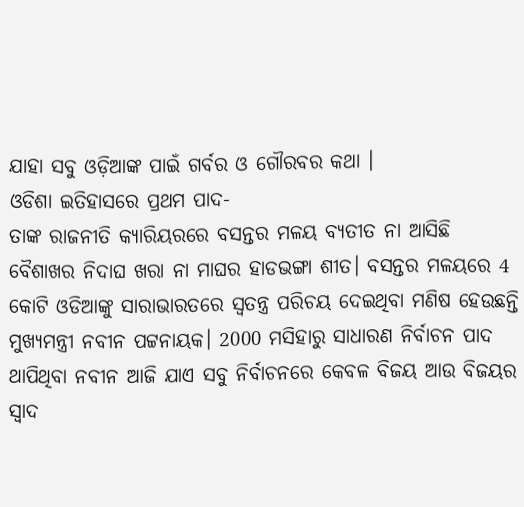ଯାହା ସବୁ ଓଡ଼ିଆଙ୍କ ପାଇଁ ଗର୍ବର ଓ ଗୌରବର କଥା ।
ଓଡିଶା ଇତିହାସରେ ପ୍ରଥମ ପାଦ-
ତାଙ୍କ ରାଜନୀତି କ୍ୟାରିୟରରେ ବସନ୍ତର ମଳୟ ବ୍ୟତୀତ ନା ଆସିଛି ବୈଶାଖର ନିଦାଘ ଖରା ନା ମାଘର ହାଡଭଙ୍ଗା ଶୀତ। ବସନ୍ତର ମଳୟରେ 4 କୋଟି ଓଡିଆଙ୍କୁ ସାରାଭାରତରେ ସ୍ୱତନ୍ତ୍ର ପରିଚୟ ଦେଇଥିବା ମଣିଷ ହେଉଛନ୍ତି ମୁଖ୍ୟମନ୍ତ୍ରୀ ନବୀନ ପଟ୍ଟନାୟକ। 2000 ମସିହାରୁ ସାଧାରଣ ନିର୍ବାଚନ ପାଦ ଥାପିଥିବା ନବୀନ ଆଜି ଯାଏ ସବୁ ନିର୍ବାଚନରେ କେବଳ ବିଜୟ ଆଉ ବିଜୟର ସ୍ୱାଦ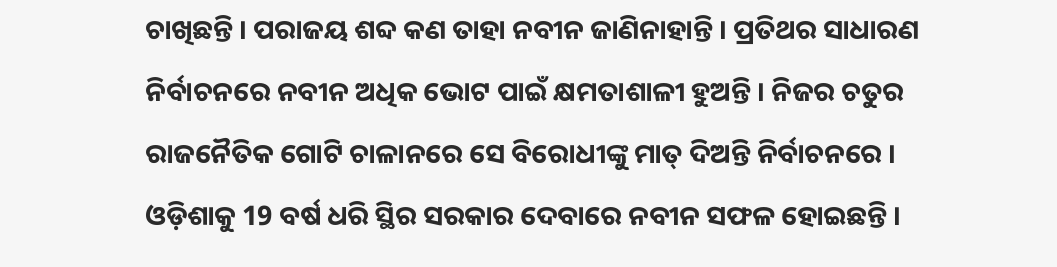ଚାଖିଛନ୍ତି । ପରାଜୟ ଶବ୍ଦ କଣ ତାହା ନବୀନ ଜାଣିନାହାନ୍ତି । ପ୍ରତିଥର ସାଧାରଣ ନିର୍ବାଚନରେ ନବୀନ ଅଧିକ ଭୋଟ ପାଇଁ କ୍ଷମତାଶାଳୀ ହୁଅନ୍ତି । ନିଜର ଚତୁର ରାଜନୈତିକ ଗୋଟି ଚାଳାନରେ ସେ ବିରୋଧୀଙ୍କୁ ମାତ୍ ଦିଅନ୍ତି ନିର୍ବାଚନରେ । ଓଡ଼ିଶାକୁ 19 ବର୍ଷ ଧରି ସ୍ଥିର ସରକାର ଦେବାରେ ନବୀନ ସଫଳ ହୋଇଛନ୍ତି ।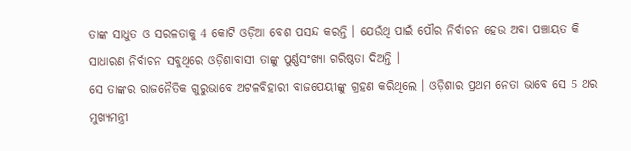ତାଙ୍କ ସାଧୁତ ଓ ସରଳତାକୁ 4 କୋଟି ଓଡ଼ିଆ ବେଶ ପସନ୍ଦ କରନ୍ତି । ଯେଉଁଥି ପାଇଁ ପୌର ନିର୍ବାଚନ ହେଉ ଅବା ପଞ୍ଚାୟତ କି ସାଧାରଣ ନିର୍ବାଚନ ସବୁଥିରେ ଓଡ଼ିଶାବାସୀ ତାଙ୍କୁ ପୁର୍ଣ୍ଣସଂଖ୍ୟା ଗରିଷ୍ଠତା ଦିଅନ୍ତି ।
ସେ ତାଙ୍କର ରାଜନୈତିକ ଗୁରୁଭାବେ ଅଟଳବିହାରୀ ବାଜପେୟୀଙ୍କୁ ଗ୍ରହଣ କରିଥିଲେ । ଓଡ଼ିଶାର ପ୍ରଥମ ନେତା ଭାବେ ସେ 5 ଥର ମୁଖ୍ୟମନ୍ତ୍ରୀ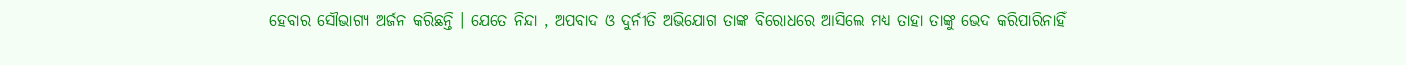ହେବାର ସୌଭାଗ୍ୟ ଅର୍ଜନ କରିଛନ୍ତି । ଯେତେ ନିନ୍ଦା , ଅପବାଦ ଓ ଦୁର୍ନୀତି ଅଭିଯୋଗ ତାଙ୍କ ବିରୋଧରେ ଆସିଲେ ମଧ୍ୟ ତାହା ତାଙ୍କୁ ଭେଦ କରିପାରିନାହିଁ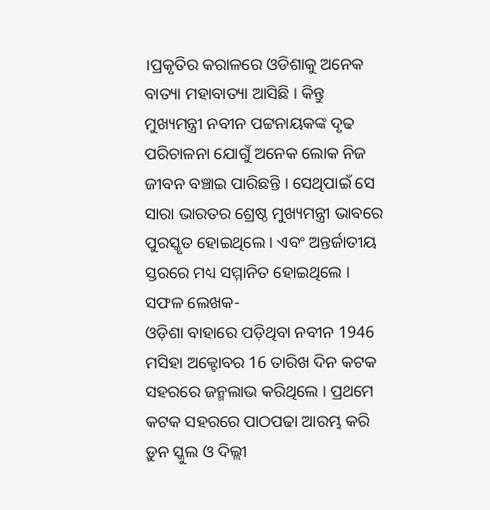।ପ୍ରକୃତିର କରାଳରେ ଓଡିଶାକୁ ଅନେକ ବାତ୍ୟା ମହାବାତ୍ୟା ଆସିଛି । କିନ୍ତୁ ମୁଖ୍ୟମନ୍ତ୍ରୀ ନବୀନ ପଟ୍ଟନାୟକଙ୍କ ଦୃଢ ପରିଚାଳନା ଯୋଗୁଁ ଅନେକ ଲୋକ ନିଜ ଜୀବନ ବଞ୍ଚାଇ ପାରିଛନ୍ତି । ସେଥିପାଇଁ ସେ ସାରା ଭାରତର ଶ୍ରେଷ୍ଠ ମୁଖ୍ୟମନ୍ତ୍ରୀ ଭାବରେ ପୁରସ୍କୃତ ହୋଇଥିଲେ । ଏବଂ ଅନ୍ତର୍ଜାତୀୟ ସ୍ତରରେ ମଧ୍ୟ ସମ୍ମାନିତ ହୋଇଥିଲେ ।
ସଫଳ ଲେଖକ-
ଓଡ଼ିଶା ବାହାରେ ପଡ଼ିଥିବା ନବୀନ 1946 ମସିହା ଅକ୍ଟୋବର 16 ତାରିଖ ଦିନ କଟକ ସହରରେ ଜନ୍ମଲାଭ କରିଥିଲେ । ପ୍ରଥମେ କଟକ ସହରରେ ପାଠପଢା ଆରମ୍ଭ କରି ଡ଼ୁନ ସ୍କୁଲ ଓ ଦିଲ୍ଲୀ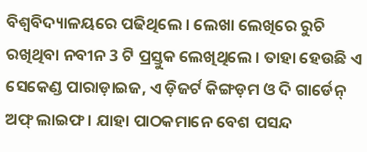ବିଶ୍ୱବିଦ୍ୟାଳୟରେ ପଢିଥିଲେ । ଲେଖା ଲେଖିରେ ରୁଚି ରଖିଥିବା ନବୀନ 3 ଟି ପ୍ରସ୍ତୁକ ଲେଖିଥିଲେ । ତାହା ହେଉଛି ଏ ସେକେଣ୍ଡ ପାରାଡ଼ାଇଜ, ଏ ଡ଼ିଜର୍ଟ କିଙ୍ଗଡ଼ମ ଓ ଦି ଗାର୍ଡେନ୍ ଅଫ୍ ଲାଇଫ । ଯାହା ପାଠକମାନେ ବେଶ ପସନ୍ଦ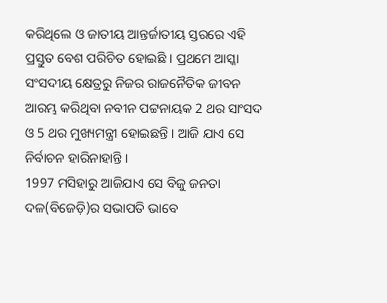କରିଥିଲେ ଓ ଜାତୀୟ ଆନ୍ତର୍ଜାତୀୟ ସ୍ତରରେ ଏହି ପ୍ରସ୍ତୁତ ବେଶ ପରିଚିତ ହୋଇଛି । ପ୍ରଥମେ ଆସ୍କା ସଂସଦୀୟ କ୍ଷେତ୍ରରୁ ନିଜର ରାଜନୈତିକ ଜୀବନ ଆରମ୍ଭ କରିଥିବା ନବୀନ ପଟ୍ଟନାୟକ 2 ଥର ସାଂସଦ ଓ 5 ଥର ମୁଖ୍ୟମନ୍ତ୍ରୀ ହୋଇଛନ୍ତି । ଆଜି ଯାଏ ସେ ନିର୍ବାଚନ ହାରିନାହାନ୍ତି ।
1997 ମସିହାରୁ ଆଜିଯାଏ ସେ ବିଜୁ ଜନତା ଦଳ(ବିଜେଡ଼ି)ର ସଭାପତି ଭାବେ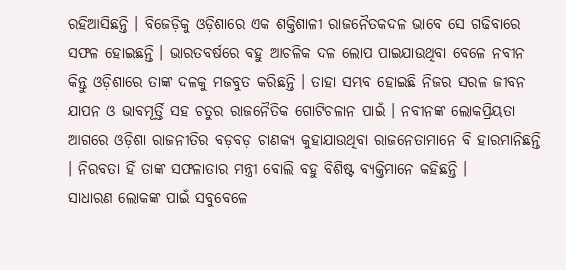ରହିଆସିଛନ୍ତି । ବିଜେଡ଼ିକୁ ଓଡ଼ିଶାରେ ଏକ ଶକ୍ତିଶାଳୀ ରାଜନୈତକଦଳ ଭାବେ ସେ ଗଢିବାରେ ସଫଳ ହୋଇଛନ୍ତି । ଭାରତବର୍ଷରେ ବହୁ ଆଚଳିକ ଦଳ ଲୋପ ପାଇଯାଉଥିବା ବେଳେ ନବୀନ କିନ୍ତୁ ଓଡ଼ିଶାରେ ତାଙ୍କ ଦଳକୁ ମଜବୁତ କରିଛନ୍ତି । ତାହା ସମ୍ଭବ ହୋଇଛି ନିଜର ସରଳ ଜୀବନ ଯାପନ ଓ ଭାବମୂର୍ତ୍ତି ସହ ଚତୁର ରାଜନୈତିକ ଗୋଟିଚଳାନ ପାଇଁ । ନବୀନଙ୍କ ଲୋକପ୍ରିୟତା ଆଗରେ ଓଡ଼ିଶା ରାଜନୀତିର ବଡ଼ବଡ଼ ଚାଣକ୍ୟ କୁହାଯାଉଥିବା ରାଜନେତାମାନେ ବି ହାରମାନିଛନ୍ତି । ନିରବତା ହିଁ ତାଙ୍କ ସଫଳାତାର ମନ୍ତ୍ରୀ ବୋଲି ବହୁ ବିଶିଷ୍ଟ ବ୍ୟକ୍ତିମାନେ କହିଛନ୍ତି ।
ସାଧାରଣ ଲୋକଙ୍କ ପାଇଁ ସବୁବେଳେ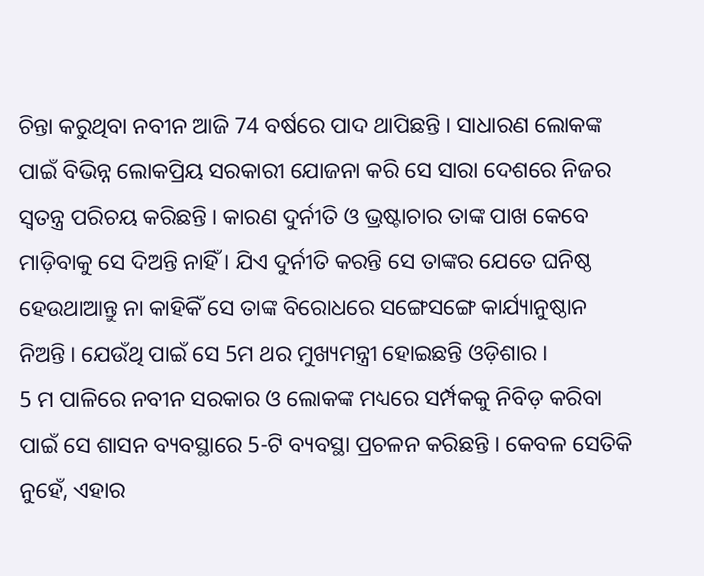ଚିନ୍ତା କରୁଥିବା ନବୀନ ଆଜି 74 ବର୍ଷରେ ପାଦ ଥାପିଛନ୍ତି । ସାଧାରଣ ଲୋକଙ୍କ ପାଇଁ ବିଭିନ୍ନ ଲୋକପ୍ରିୟ ସରକାରୀ ଯୋଜନା କରି ସେ ସାରା ଦେଶରେ ନିଜର ସ୍ୱତନ୍ତ୍ର ପରିଚୟ କରିଛନ୍ତି । କାରଣ ଦୁର୍ନୀତି ଓ ଭ୍ରଷ୍ଟାଚାର ତାଙ୍କ ପାଖ କେବେ ମାଡ଼ିବାକୁ ସେ ଦିଅନ୍ତି ନାହିଁ । ଯିଏ ଦୁର୍ନୀତି କରନ୍ତି ସେ ତାଙ୍କର ଯେତେ ଘନିଷ୍ଠ ହେଉଥାଆନ୍ତୁ ନା କାହିକିଁ ସେ ତାଙ୍କ ବିରୋଧରେ ସଙ୍ଗେସଙ୍ଗେ କାର୍ଯ୍ୟାନୁଷ୍ଠାନ ନିଅନ୍ତି । ଯେଉଁଥି ପାଇଁ ସେ 5ମ ଥର ମୁଖ୍ୟମନ୍ତ୍ରୀ ହୋଇଛନ୍ତି ଓଡ଼ିଶାର ।
5 ମ ପାଳିରେ ନବୀନ ସରକାର ଓ ଲୋକଙ୍କ ମଧ୍ୟରେ ସର୍ମ୍ପକକୁ ନିବିଡ଼ କରିବା ପାଇଁ ସେ ଶାସନ ବ୍ୟବସ୍ଥାରେ 5-ଟି ବ୍ୟବସ୍ଥା ପ୍ରଚଳନ କରିଛନ୍ତି । କେବଳ ସେତିକି ନୁହେଁ, ଏହାର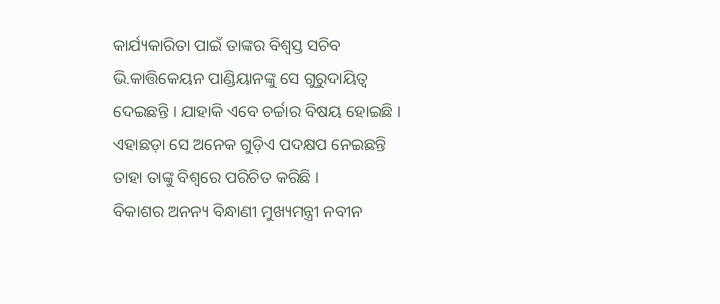କାର୍ଯ୍ୟକାରିତା ପାଇଁ ତାଙ୍କର ବିଶ୍ୱସ୍ତ ସଚିବ ଭି.କାତ୍ତିକେୟନ ପାଣ୍ଡିୟାନଙ୍କୁ ସେ ଗୁରୁଦାୟିତ୍ୱ ଦେଇଛନ୍ତି । ଯାହାକି ଏବେ ଚର୍ଚ୍ଚାର ବିଷୟ ହୋଇଛି । ଏହାଛଡ଼ା ସେ ଅନେକ ଗୁଡ଼ିଏ ପଦକ୍ଷପ ନେଇଛନ୍ତି ତାହା ତାଙ୍କୁ ବିଶ୍ୱରେ ପରିଚିତ କରିଛି ।
ବିକାଶର ଅନନ୍ୟ ବିନ୍ଧାଣୀ ମୁଖ୍ୟମନ୍ତ୍ରୀ ନବୀନ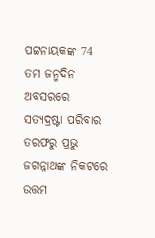ପଟ୍ଟନାୟକଙ୍କ 74 ତମ ଜନ୍ମଦିନ ଅବସରରେ ସତ୍ୟଦ୍ରଷ୍ଟା ପରିବାର ତରଫରୁ ପ୍ରଭୁ ଜଗନ୍ନାଥଙ୍କ ନିକଟରେ ଉତ୍ତମ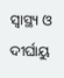ସ୍ୱାସ୍ଥ୍ୟ ଓ ଦୀର୍ଘାୟୁ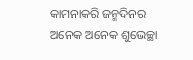କାମନାକରି ଜନ୍ମଦିନର ଅନେକ ଅନେକ ଶୁଭେଚ୍ଛା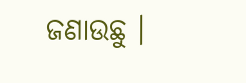ଜଣାଉଛୁ ।